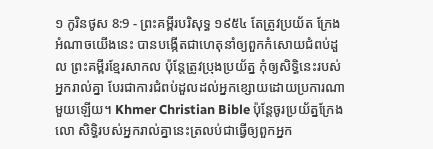១ កូរិនថូស 8:9 - ព្រះគម្ពីរបរិសុទ្ធ ១៩៥៤ តែត្រូវប្រយ័ត ក្រែងអំណាចយើងនេះ បានបង្កើតជាហេតុនាំឲ្យពួកកំសោយជំពប់ដួល ព្រះគម្ពីរខ្មែរសាកល ប៉ុន្តែត្រូវប្រុងប្រយ័ត្ន កុំឲ្យសិទ្ធិនេះរបស់អ្នករាល់គ្នា បែរជាការជំពប់ដួលដល់អ្នកខ្សោយដោយប្រការណាមួយឡើយ។ Khmer Christian Bible ប៉ុន្ដែចូរប្រយ័ត្នក្រែងលោ សិទ្ធិរបស់អ្នករាល់គ្នានេះត្រលប់ជាធ្វើឲ្យពួកអ្នក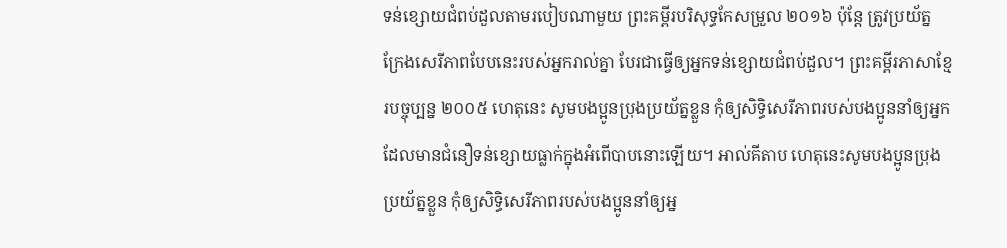ទន់ខ្សោយជំពប់ដួលតាមរបៀបណាមួយ ព្រះគម្ពីរបរិសុទ្ធកែសម្រួល ២០១៦ ប៉ុន្តែ ត្រូវប្រយ័ត្ន ក្រែងសេរីភាពបែបនេះរបស់អ្នករាល់គ្នា បែរជាធ្វើឲ្យអ្នកទន់ខ្សោយជំពប់ដួល។ ព្រះគម្ពីរភាសាខ្មែរបច្ចុប្បន្ន ២០០៥ ហេតុនេះ សូមបងប្អូនប្រុងប្រយ័ត្នខ្លួន កុំឲ្យសិទ្ធិសេរីភាពរបស់បងប្អូននាំឲ្យអ្នកដែលមានជំនឿទន់ខ្សោយធ្លាក់ក្នុងអំពើបាបនោះឡើយ។ អាល់គីតាប ហេតុនេះសូមបងប្អូនប្រុងប្រយ័ត្នខ្លួន កុំឲ្យសិទ្ធិសេរីភាពរបស់បងប្អូននាំឲ្យអ្ន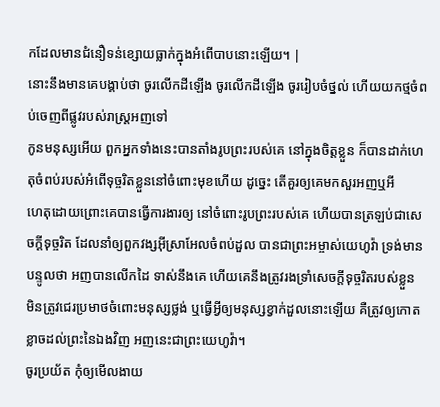កដែលមានជំនឿទន់ខ្សោយធ្លាក់ក្នុងអំពើបាបនោះឡើយ។ |
នោះនឹងមានគេបង្គាប់ថា ចូរលើកដីឡើង ចូរលើកដីឡើង ចូររៀបចំថ្នល់ ហើយយកថ្មចំពប់ចេញពីផ្លូវរបស់រាស្ត្រអញទៅ
កូនមនុស្សអើយ ពួកអ្នកទាំងនេះបានតាំងរូបព្រះរបស់គេ នៅក្នុងចិត្តខ្លួន ក៏បានដាក់ហេតុចំពប់របស់អំពើទុច្ចរិតខ្លួននៅចំពោះមុខហើយ ដូច្នេះ តើគួរឲ្យគេមកសួរអញឬអី
ហេតុដោយព្រោះគេបានធ្វើការងារឲ្យ នៅចំពោះរូបព្រះរបស់គេ ហើយបានត្រឡប់ជាសេចក្ដីទុច្ចរិត ដែលនាំឲ្យពួកវង្សអ៊ីស្រាអែលចំពប់ដួល បានជាព្រះអម្ចាស់យេហូវ៉ា ទ្រង់មានបន្ទូលថា អញបានលើកដៃ ទាស់នឹងគេ ហើយគេនឹងត្រូវរងទ្រាំសេចក្ដីទុច្ចរិតរបស់ខ្លួន
មិនត្រូវជេរប្រមាថចំពោះមនុស្សថ្លង់ ឬធ្វើអ្វីឲ្យមនុស្សខ្វាក់ដួលនោះឡើយ គឺត្រូវឲ្យកោតខ្លាចដល់ព្រះនៃឯងវិញ អញនេះជាព្រះយេហូវ៉ា។
ចូរប្រយ័ត កុំឲ្យមើលងាយ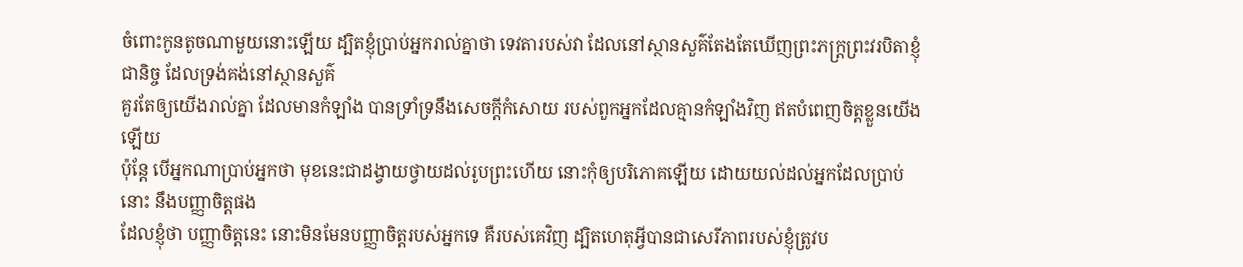ចំពោះកូនតូចណាមួយនោះឡើយ ដ្បិតខ្ញុំប្រាប់អ្នករាល់គ្នាថា ទេវតារបស់វា ដែលនៅស្ថានសួគ៌តែងតែឃើញព្រះភក្ត្រព្រះវរបិតាខ្ញុំជានិច្ច ដែលទ្រង់គង់នៅស្ថានសួគ៌
គួរតែឲ្យយើងរាល់គ្នា ដែលមានកំឡាំង បានទ្រាំទ្រនឹងសេចក្ដីកំសោយ របស់ពួកអ្នកដែលគ្មានកំឡាំងវិញ ឥតបំពេញចិត្តខ្លួនយើងឡើយ
ប៉ុន្តែ បើអ្នកណាប្រាប់អ្នកថា មុខនេះជាដង្វាយថ្វាយដល់រូបព្រះហើយ នោះកុំឲ្យបរិភោគឡើយ ដោយយល់ដល់អ្នកដែលប្រាប់នោះ នឹងបញ្ញាចិត្តផង
ដែលខ្ញុំថា បញ្ញាចិត្តនេះ នោះមិនមែនបញ្ញាចិត្តរបស់អ្នកទេ គឺរបស់គេវិញ ដ្បិតហេតុអ្វីបានជាសេរីភាពរបស់ខ្ញុំត្រូវប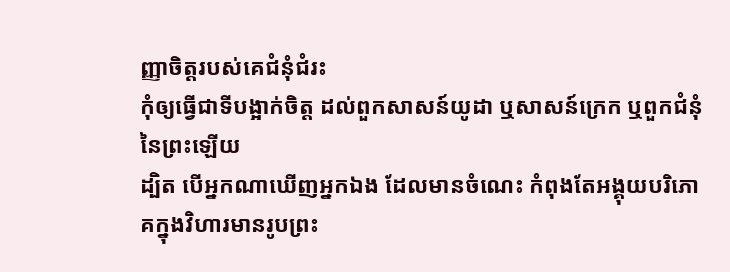ញ្ញាចិត្តរបស់គេជំនុំជំរះ
កុំឲ្យធ្វើជាទីបង្អាក់ចិត្ត ដល់ពួកសាសន៍យូដា ឬសាសន៍ក្រេក ឬពួកជំនុំនៃព្រះឡើយ
ដ្បិត បើអ្នកណាឃើញអ្នកឯង ដែលមានចំណេះ កំពុងតែអង្គុយបរិភោគក្នុងវិហារមានរូបព្រះ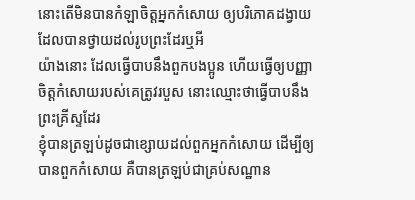នោះតើមិនបានកំឡាចិត្តអ្នកកំសោយ ឲ្យបរិភោគដង្វាយដែលបានថ្វាយដល់រូបព្រះដែរឬអី
យ៉ាងនោះ ដែលធ្វើបាបនឹងពួកបងប្អូន ហើយធ្វើឲ្យបញ្ញាចិត្តកំសោយរបស់គេត្រូវរបួស នោះឈ្មោះថាធ្វើបាបនឹងព្រះគ្រីស្ទដែរ
ខ្ញុំបានត្រឡប់ដូចជាខ្សោយដល់ពួកអ្នកកំសោយ ដើម្បីឲ្យបានពួកកំសោយ គឺបានត្រឡប់ជាគ្រប់សណ្ឋាន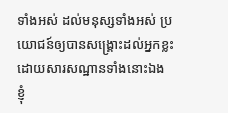ទាំងអស់ ដល់មនុស្សទាំងអស់ ប្រយោជន៍ឲ្យបានសង្គ្រោះដល់អ្នកខ្លះ ដោយសារសណ្ឋានទាំងនោះឯង
ខ្ញុំ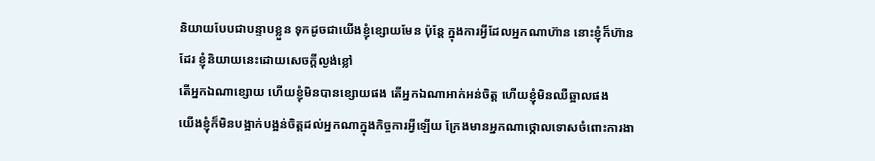និយាយបែបជាបន្ទាបខ្លួន ទុកដូចជាយើងខ្ញុំខ្សោយមែន ប៉ុន្តែ ក្នុងការអ្វីដែលអ្នកណាហ៊ាន នោះខ្ញុំក៏ហ៊ានដែរ ខ្ញុំនិយាយនេះដោយសេចក្ដីល្ងង់ខ្លៅ
តើអ្នកឯណាខ្សោយ ហើយខ្ញុំមិនបានខ្សោយផង តើអ្នកឯណាអាក់អន់ចិត្ត ហើយខ្ញុំមិនឈឺឆ្អាលផង
យើងខ្ញុំក៏មិនបង្អាក់បង្អន់ចិត្តដល់អ្នកណាក្នុងកិច្ចការអ្វីឡើយ ក្រែងមានអ្នកណាថ្កោលទោសចំពោះការងា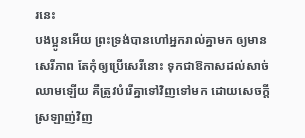រនេះ
បងប្អូនអើយ ព្រះទ្រង់បានហៅអ្នករាល់គ្នាមក ឲ្យមានសេរីភាព តែកុំឲ្យប្រើសេរីនោះ ទុកជាឱកាសដល់សាច់ឈាមឡើយ គឺត្រូវបំរើគ្នាទៅវិញទៅមក ដោយសេចក្ដីស្រឡាញ់វិញ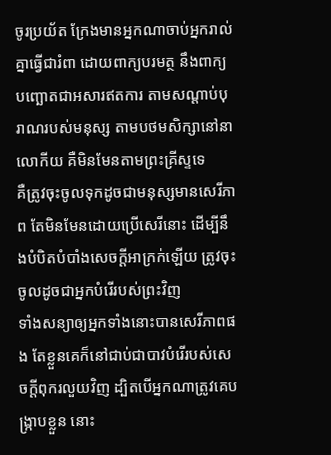ចូរប្រយ័ត ក្រែងមានអ្នកណាចាប់អ្នករាល់គ្នាធ្វើជារំពា ដោយពាក្យបរមត្ថ នឹងពាក្យបញ្ឆោតជាអសារឥតការ តាមសណ្តាប់បុរាណរបស់មនុស្ស តាមបថមសិក្សានៅនាលោកីយ គឺមិនមែនតាមព្រះគ្រីស្ទទេ
គឺត្រូវចុះចូលទុកដូចជាមនុស្សមានសេរីភាព តែមិនមែនដោយប្រើសេរីនោះ ដើម្បីនឹងបំបិតបំបាំងសេចក្ដីអាក្រក់ឡើយ ត្រូវចុះចូលដូចជាអ្នកបំរើរបស់ព្រះវិញ
ទាំងសន្យាឲ្យអ្នកទាំងនោះបានសេរីភាពផង តែខ្លួនគេក៏នៅជាប់ជាបាវបំរើរបស់សេចក្ដីពុករលួយវិញ ដ្បិតបើអ្នកណាត្រូវគេបង្ក្រាបខ្លួន នោះ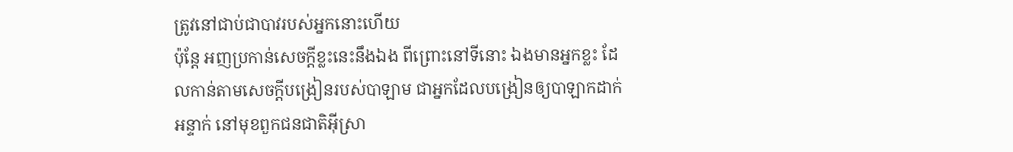ត្រូវនៅជាប់ជាបាវរបស់អ្នកនោះហើយ
ប៉ុន្តែ អញប្រកាន់សេចក្ដីខ្លះនេះនឹងឯង ពីព្រោះនៅទីនោះ ឯងមានអ្នកខ្លះ ដែលកាន់តាមសេចក្ដីបង្រៀនរបស់បាឡាម ជាអ្នកដែលបង្រៀនឲ្យបាឡាកដាក់អន្ទាក់ នៅមុខពួកជនជាតិអ៊ីស្រា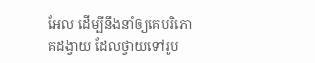អែល ដើម្បីនឹងនាំឲ្យគេបរិភោគដង្វាយ ដែលថ្វាយទៅរូប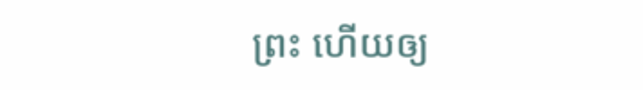ព្រះ ហើយឲ្យ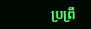ប្រព្រឹ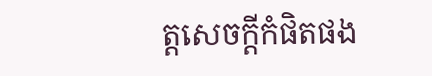ត្តសេចក្ដីកំផិតផង